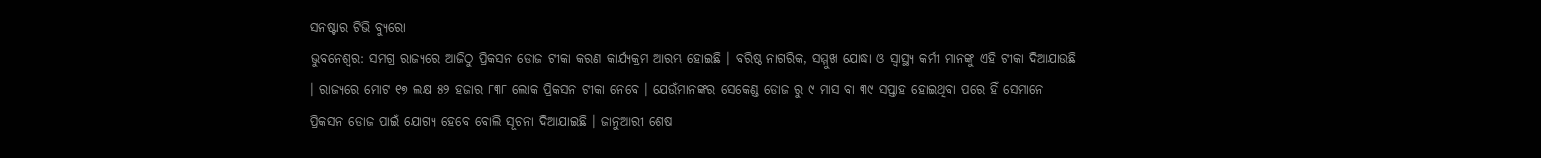ସନଷ୍ଟାର ଟିଭି ବ୍ୟୁରୋ
ଭୁବନେଶ୍ବର: ସମଗ୍ର ରାଜ୍ୟରେ ଆଜିଠୁ ପ୍ରିକସନ ଡୋଜ ଟୀକା କରଣ କାର୍ଯ୍ୟକ୍ରମ ଆରମ୍ଭ ହୋଇଛି । ବରିଷ୍ଠ ନାଗରିକ, ସମ୍ମୁଖ ଯୋଦ୍ଧା ଓ ସ୍ୱାସ୍ଥ୍ୟ କର୍ମୀ ମାନଙ୍କୁ ଏହି ଟୀକା ଦିଆଯାଉଛି । ରାଜ୍ୟରେ ମୋଟ ୧୭ ଲକ୍ଷ ୫୨ ହଜାର ୮୩୮ ଲୋକ ପ୍ରିକସନ ଟୀକା ନେବେ । ଯେଉଁମାନଙ୍କର ସେକେଣ୍ଡ ଡୋଜ ରୁ ୯ ମାସ ବା ୩୯ ସପ୍ତାହ ହୋଇଥିବା ପରେ ହିଁ ସେମାନେ ପ୍ରିକସନ ଡୋଜ ପାଇଁ ଯୋଗ୍ୟ ହେବେ ବୋଲି ସୂଚନା ଦିଆଯାଇଛି । ଜାନୁଆରୀ ଶେଷ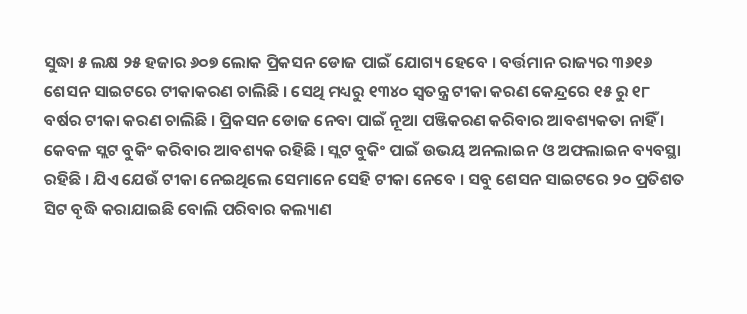ସୁଦ୍ଧା ୫ ଲକ୍ଷ ୨୫ ହଜାର ୬୦୭ ଲୋକ ପ୍ରିକସନ ଡୋଜ ପାଇଁ ଯୋଗ୍ୟ ହେବେ । ବର୍ତ୍ତମାନ ରାଜ୍ୟର ୩୬୧୬ ଶେସନ ସାଇଟରେ ଟୀକାକରଣ ଚାଲିଛି । ସେଥି ମଧ୍ୟରୁ ୧୩୪୦ ସ୍ୱତନ୍ତ୍ର ଟୀକା କରଣ କେନ୍ଦ୍ରରେ ୧୫ ରୁ ୧୮ ବର୍ଷର ଟୀକା କରଣ ଚାଲିଛି । ପ୍ରିକସନ ଡୋଜ ନେବା ପାଇଁ ନୂଆ ପଞ୍ଜିକରଣ କରିବାର ଆବଶ୍ୟକତା ନାହିଁ । କେବଳ ସ୍ଲଟ ବୁକିଂ କରିବାର ଆବଶ୍ୟକ ରହିଛି । ସ୍ଲଟ ବୁକିଂ ପାଇଁ ଉଭୟ ଅନଲାଇନ ଓ ଅଫଲାଇନ ବ୍ୟବସ୍ଥା ରହିଛି । ଯିଏ ଯେଉଁ ଟୀକା ନେଇଥିଲେ ସେମାନେ ସେହି ଟୀକା ନେବେ । ସବୁ ଶେସନ ସାଇଟରେ ୨୦ ପ୍ରତିଶତ ସିଟ ବୃଦ୍ଧି କରାଯାଇଛି ବୋଲି ପରିବାର କଲ୍ୟାଣ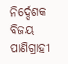ନିର୍ଦ୍ଦେଶକ ବିଜୟ ପାଣିଗ୍ରାହୀ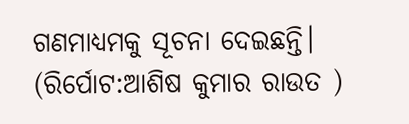ଗଣମାଧ୍ୟମକୁ ସୂଚନା ଦେଇଛନ୍ତି। (ରିର୍ପୋଟ:ଆଶିଷ କୁମାର ରାଉତ )